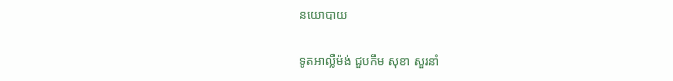នយោបាយ

ទូតអាល្លឺម៉ង់ ជួបកឹម សុខា សួរនាំ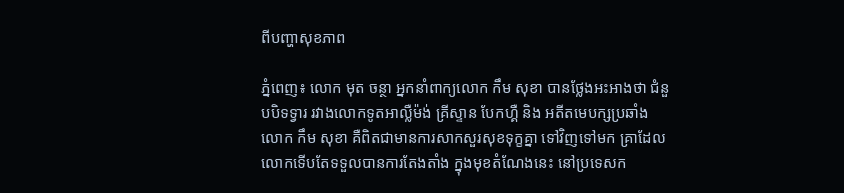ពីបញ្ហាសុខភាព

ភ្នំពេញ៖ លោក មុត ចន្ថា អ្នកនាំពាក្យលោក កឹម សុខា បានថ្លែងអះអាងថា ជំនួបបិទទ្វារ រវាងលោកទូតអាល្លឺម៉ង់ គ្រីស្ទាន បែកហ្គឺ និង អតីតមេបក្សប្រឆាំង លោក កឹម សុខា គឺពិតជាមានការសាកសួរសុខទុក្ខគ្នា ទៅវិញទៅមក គ្រាដែលលោកទើបតែទទួលបានការតែងតាំង ក្នុងមុខតំណែងនេះ នៅប្រទេសក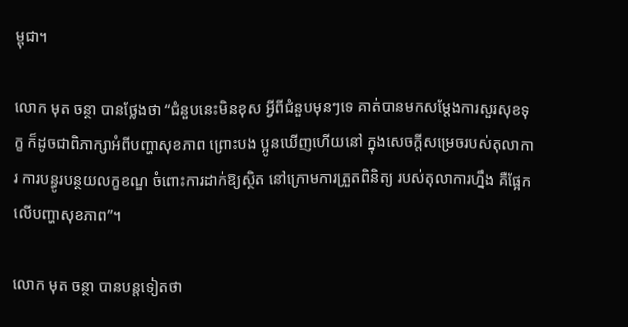ម្ពុជា។

លោក មុត ចន្ថា បានថ្លែងថា “ជំនួបនេះមិនខុស អ្វីពីជំនួបមុនៗទេ គាត់បានមកសម្តែងការសួរសុខទុក្ខ ក៏ដូចជាពិភាក្សាអំពីបញ្ហាសុខភាព ព្រោះបង ប្អូនឃើញហើយនៅ ក្នុងសេចក្តីសម្រេចរបស់តុលាការ ការបន្ធូរបន្ថយលក្ខខណ្ឌ ចំពោះការដាក់ឱ្យស្ថិត នៅក្រោមការត្រួតពិនិត្យ របស់តុលាការហ្នឹង គឺផ្អែកលើបញ្ហាសុខភាព”។

លោក មុត ចន្ថា បានបន្តទៀតថា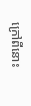ក្រៅពីនោះ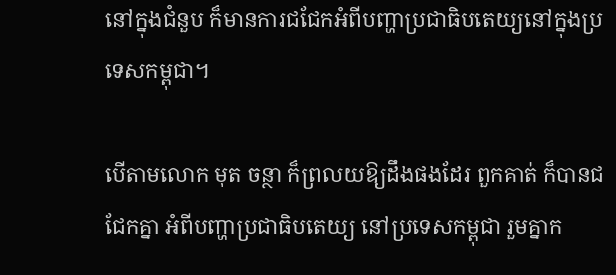នៅក្នុងជំនួប ក៏មានការជជែកអំពីបញ្ហាប្រជាធិបតេយ្យនៅក្នុងប្រទេសកម្ពុជា។

បើតាមលោក មុត ចន្ថា ក៏ព្រលយឱ្យដឹងផងដែរ ពួកគាត់ ក៏បានជជែកគ្នា អំពីបញ្ហាប្រជាធិបតេយ្យ នៅប្រទេសកម្ពុជា រួមគ្នាក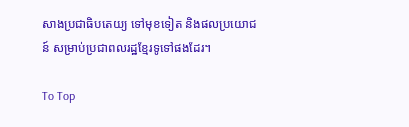សាងប្រជាធិបតេយ្យ ទៅមុខទៀត និងផលប្រយោជន៍ សម្រាប់ប្រជាពលរដ្ឋខ្មែរទូទៅផងដែរ។

To Top